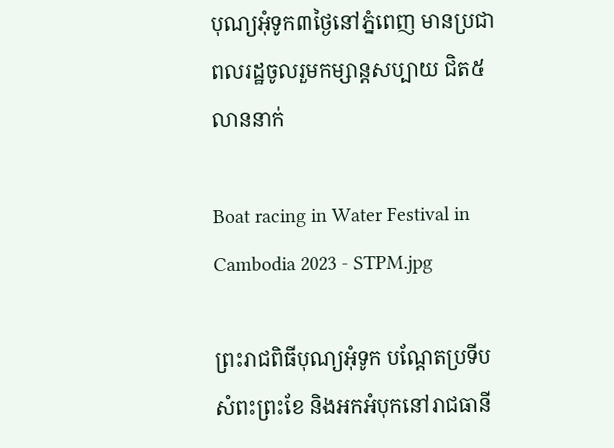បុណ្យអុំទូក៣ថ្ងៃនៅភ្នំពេញ មានប្រជាពលរដ្ឋចូលរួមកម្សាន្តសប្បាយ ជិត៥លាននាក់

Boat racing in Water Festival in Cambodia 2023 - STPM.jpg

ព្រះរាជពិធីបុណ្យអុំទូក បណ្តែតប្រទីប សំពះព្រះខែ និងអកអំបុកនៅរាជធានី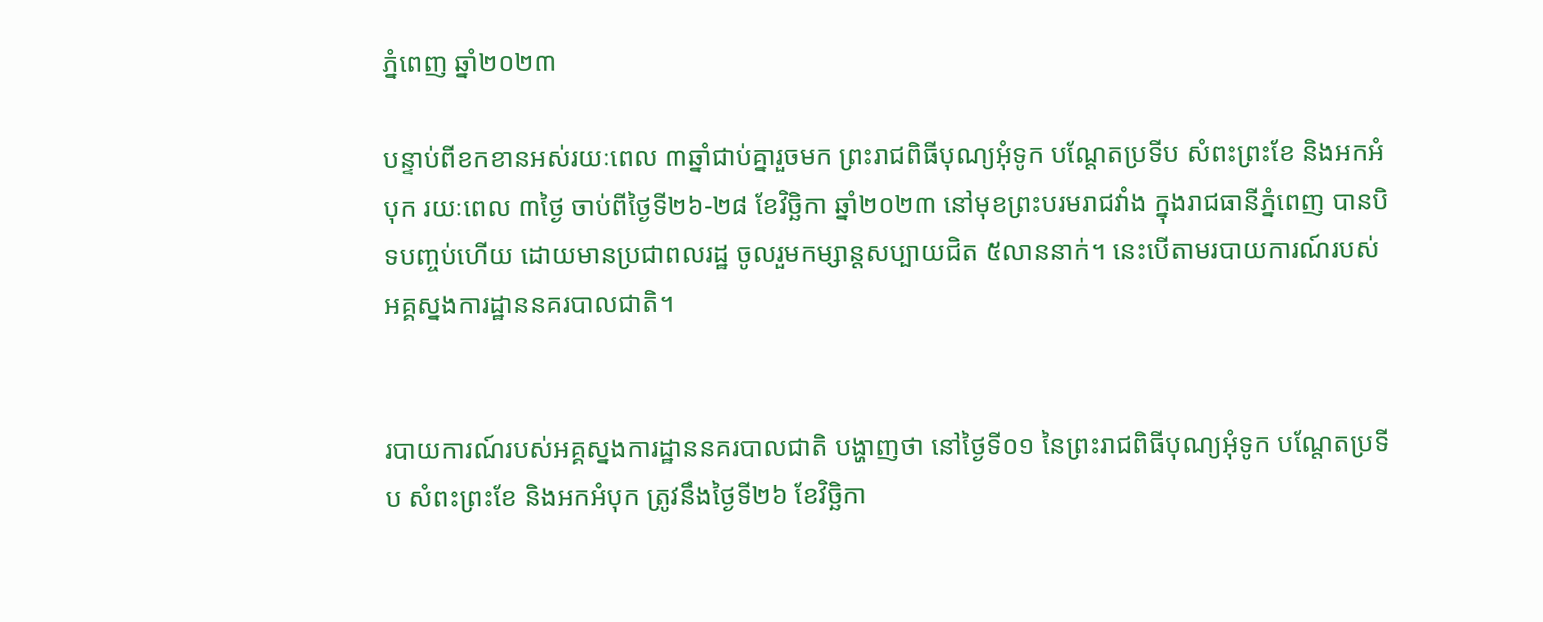ភ្នំពេញ ឆ្នាំ២០២៣

បន្ទាប់ពីខកខានអស់រយៈពេល ៣ឆ្នាំជាប់គ្នារួចមក ព្រះរាជពិធីបុណ្យអុំទូក បណ្តែតប្រទីប សំពះព្រះខែ និងអកអំបុក រយៈពេល ៣ថ្ងៃ ចាប់ពីថ្ងៃទី២៦-២៨ ខែវិច្ឆិកា ឆ្នាំ២០២៣ នៅមុខព្រះបរមរាជវាំង ក្នុងរាជធានីភ្នំពេញ បានបិទបញ្ចប់ហើយ ដោយមានប្រជាពលរដ្ឋ ចូលរួមកម្សាន្តសប្បាយជិត ៥លាននាក់។ នេះបើតាមរបាយការណ៍របស់អគ្គស្នងការដ្ឋាននគរបាលជាតិ។


របាយការណ៍របស់អគ្គស្នងការដ្ឋាននគរបាលជាតិ បង្ហាញថា នៅថ្ងៃទី០១ នៃព្រះរាជពិធីបុណ្យអុំទូក បណ្តែតប្រទីប សំពះព្រះខែ និងអកអំបុក ត្រូវនឹងថ្ងៃទី២៦ ខែវិច្ឆិកា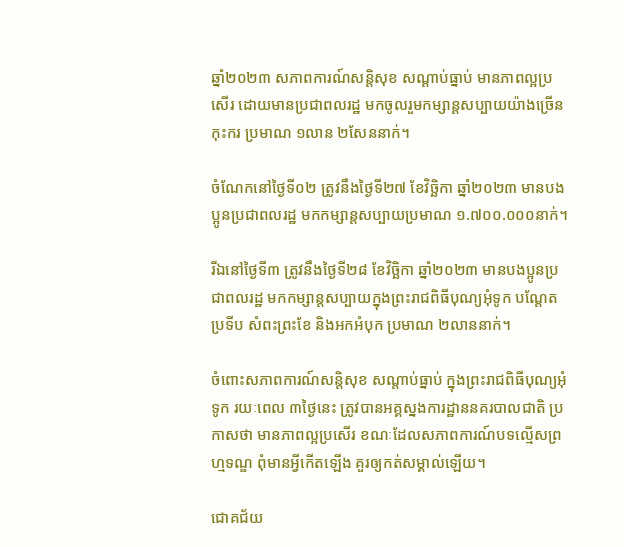ឆ្នាំ២០២៣ សភាពការណ៍សន្តិសុខ សណ្តាប់ធ្នាប់ មានភាពល្អប្រសើរ ដោយមានប្រជាពលរដ្ឋ មកចូលរួមកម្សាន្តសប្បាយយ៉ាងច្រើនកុះករ ប្រមាណ ១លាន ២សែននាក់។

ចំណែកនៅថ្ងៃទី០២ ត្រូវនឹងថ្ងៃទី២៧ ខែវិច្ឆិកា ឆ្នាំ២០២៣ មានបងប្អូនប្រជាពលរដ្ឋ មកកម្សាន្តសប្បាយប្រមាណ ១.៧០០.០០០នាក់។

រីឯនៅថ្ងៃទី៣ ត្រូវនឹងថ្ងៃទី២៨ ខែវិច្ឆិកា ឆ្នាំ២០២៣ មានបងប្អូនប្រជាពលរដ្ឋ មកកម្សាន្តសប្បាយក្នុងព្រះរាជពិធីបុណ្យអុំទូក បណ្តែតប្រទីប សំពះព្រះខែ និងអកអំបុក ប្រមាណ ២លាននាក់។

ចំពោះសភាពការណ៍សន្តិសុខ សណ្តាប់ធ្នាប់ ក្នុងព្រះរាជពិធីបុណ្យអុំទូក រយៈពេល ៣ថ្ងៃនេះ ត្រូវបានអគ្គស្នងការដ្ឋាននគរបាលជាតិ ប្រកាសថា មានភាពល្អប្រសើរ ខណៈដែលសភាពការណ៍បទល្មើសព្រហ្មទណ្ឌ ពុំមានអ្វីកើតឡើង គួរឲ្យកត់សម្គាល់ឡើយ។

ជោគជ័យ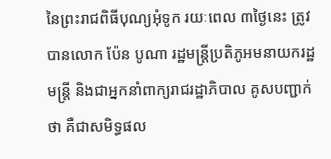នៃព្រះរាជពិធីបុណ្យអុំទូក រយៈពេល ៣ថ្ងៃនេះ ត្រូវបានលោក ប៉ែន បូណា រដ្ឋមន្ត្រីប្រតិភូអមនាយករដ្ឋមន្ត្រី និងជាអ្នកនាំពាក្យរាជរដ្ឋាភិបាល គូសបញ្ជាក់ថា គឺជាសមិទ្ធផល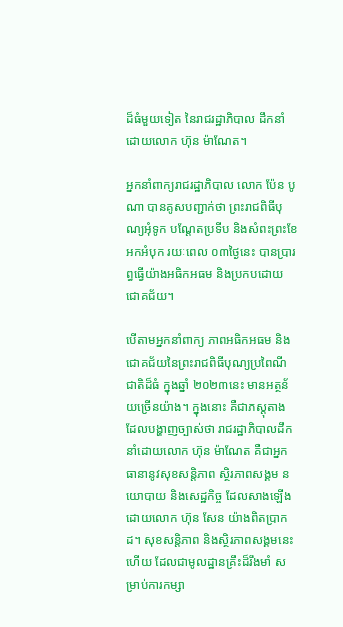ដ៏ធំមួយទៀត នៃរាជរដ្ឋាភិបាល ដឹកនាំដោយលោក ហ៊ុន ម៉ាណែត។

អ្នកនាំពាក្យរាជរដ្ឋាភិបាល លោក ប៉ែន បូណា បានគូសបញ្ជាក់ថា ព្រះរាជពិធីបុណ្យអុំទូក បណ្តែតប្រទីប និងសំពះព្រះខែ អកអំបុក រយៈពេល ០៣ថ្ងៃនេះ បានប្រារព្ធធ្វើយ៉ាងអធិកអធម និងប្រកបដោយជោគជ័យ។

បើតាមអ្នកនាំពាក្យ ភាពអធិកអធម និងជោគជ័យនៃព្រះរាជពិធីបុណ្យប្រពៃណីជាតិដ៏ធំ ក្នុងឆ្នាំ ២០២៣នេះ មានអត្ថន័យច្រើនយ៉ាង។ ក្នុងនោះ គឺជាភស្តុតាង ដែលបង្ហាញច្បាស់ថា រាជរដ្ឋាភិបាលដឹកនាំដោយលោក ហ៊ុន ម៉ាណែត គឺជាអ្នកធានានូវសុខសន្តិភាព ស្ថិរភាពសង្គម នយោបាយ និងសេដ្ឋកិច្ច ដែលសាងឡើងដោយលោក ហ៊ុន សែន យ៉ាងពិតប្រាកដ។ សុខសន្តិភាព និងស្ថិរភាពសង្គមនេះហើយ ដែលជាមូលដ្ឋានគ្រឹះដ៏រឹងមាំ សម្រាប់ការកម្សា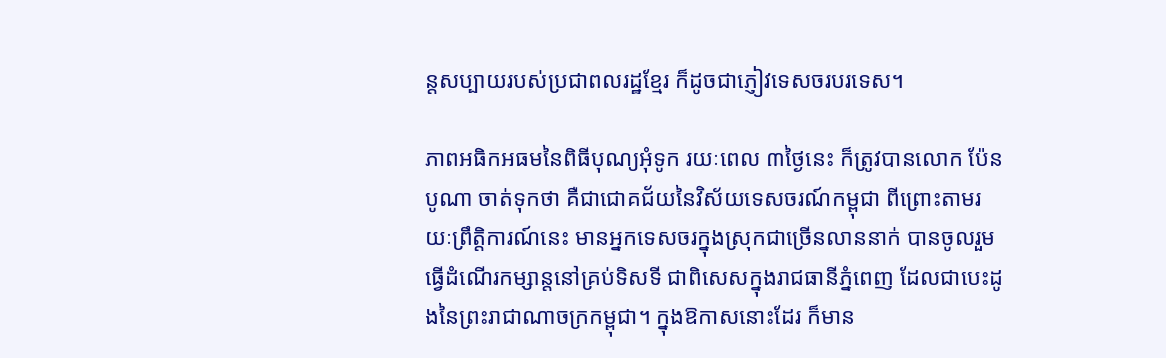ន្តសប្បាយរបស់ប្រជាពលរដ្ឋខ្មែរ ក៏ដូចជាភ្ញៀវទេសចរបរទេស។

ភាពអធិកអធមនៃពិធីបុណ្យអុំទូក រយៈពេល ៣ថ្ងៃនេះ ក៏ត្រូវបានលោក ប៉ែន បូណា ចាត់ទុកថា គឺជាជោគជ័យនៃវិស័យទេសចរណ៍កម្ពុជា ពីព្រោះតាមរយៈព្រឹត្តិការណ៍នេះ មានអ្នកទេសចរក្នុងស្រុកជាច្រើនលាននាក់ បានចូលរួមធ្វើដំណើរកម្សាន្តនៅគ្រប់ទិសទី ជាពិសេសក្នុងរាជធានីភ្នំពេញ ដែលជាបេះដូងនៃព្រះរាជាណាចក្រកម្ពុជា។ ក្នុងឱកាសនោះដែរ ក៏មាន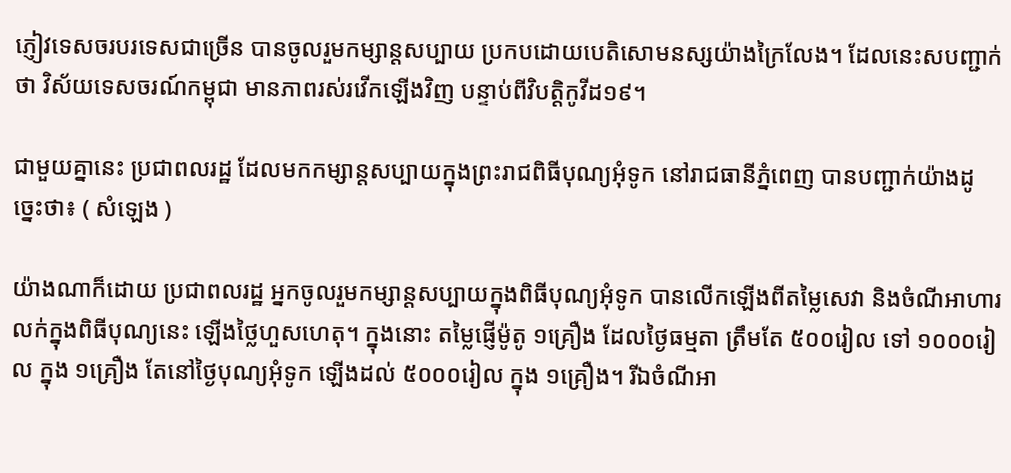ភ្ញៀវទេសចរបរទេសជាច្រើន បានចូលរួមកម្សាន្តសប្បាយ ប្រកបដោយបេតិសោមនស្សយ៉ាងក្រៃលែង។ ដែលនេះសបញ្ជាក់ថា វិស័យទេសចរណ៍កម្ពុជា មានភាពរស់រវើកឡើងវិញ បន្ទាប់ពីវិបត្តិកូវីដ១៩។

ជាមួយគ្នានេះ ប្រជាពលរដ្ឋ ដែលមកកម្សាន្តសប្បាយក្នុងព្រះរាជពិធីបុណ្យអុំទូក នៅរាជធានីភ្នំពេញ បានបញ្ជាក់យ៉ាងដូច្នេះថា៖ ( សំឡេង )

យ៉ាងណាក៏ដោយ ប្រជាពលរដ្ឋ អ្នកចូលរួមកម្សាន្តសប្បាយក្នុងពិធីបុណ្យអុំទូក បានលើកឡើងពីតម្លៃសេវា និងចំណីអាហារ លក់ក្នុងពិធីបុណ្យនេះ ឡើងថ្លៃហួសហេតុ។ ក្នុងនោះ តម្លៃផ្ញើម៉ូតូ ១គ្រឿង ដែលថ្ងៃធម្មតា ត្រឹមតែ ៥០០រៀល ទៅ ១០០០រៀល ក្នុង ១គ្រឿង តែនៅថ្ងៃបុណ្យអុំទូក ឡើងដល់ ៥០០០រៀល ក្នុង ១គ្រឿង។ រីឯចំណីអា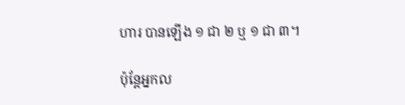ហារ បានឡើង ១ ជា ២ ឬ ១ ជា ៣។

ប៉ុន្តែអ្នកល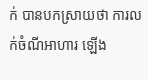ក់ បានបកស្រាយថា ការលក់ចំណីអាហារ ឡើង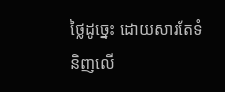ថ្លៃដូច្នេះ ដោយសារតែទំនិញលើ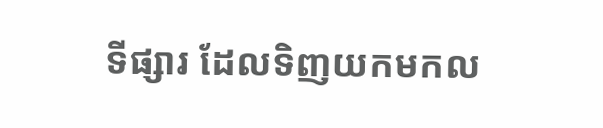ទីផ្សារ ដែលទិញយកមកល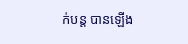ក់បន្ត បានឡើង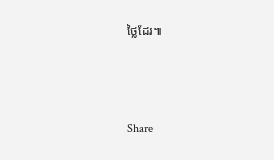ថ្លៃដែរ៕



Share